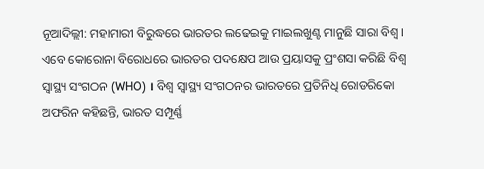ନୂଆଦିଲ୍ଲୀ: ମହାମାରୀ ବିରୁଦ୍ଧରେ ଭାରତର ଲଢେଇକୁ ମାଇଲଖୁଣ୍ଟ ମାନୁଛି ସାରା ବିଶ୍ବ । ଏବେ କୋରୋନା ବିରୋଧରେ ଭାରତର ପଦକ୍ଷେପ ଆଉ ପ୍ରୟାସକୁ ପ୍ରଂଶସା କରିଛି ବିଶ୍ବ ସ୍ବାସ୍ଥ୍ୟ ସଂଗଠନ (WHO) । ବିଶ୍ବ ସ୍ବାସ୍ଥ୍ୟ ସଂଗଠନର ଭାରତରେ ପ୍ରତିନିଧି ରୋଡରିକୋ ଅଫରିନ କହିଛନ୍ତି, ଭାରତ ସମ୍ପୂର୍ଣ୍ଣ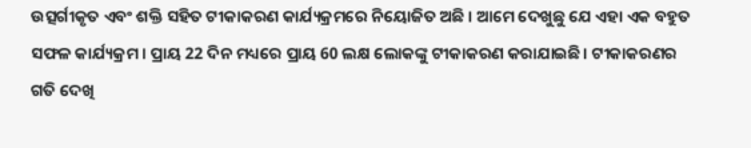ଉତ୍ସର୍ଗୀକୃତ ଏବଂ ଶକ୍ତି ସହିତ ଟୀକାକରଣ କାର୍ଯ୍ୟକ୍ରମରେ ନିୟୋଜିତ ଅଛି । ଆମେ ଦେଖୁଛୁ ଯେ ଏହା ଏକ ବହୁତ ସଫଳ କାର୍ଯ୍ୟକ୍ରମ । ପ୍ରାୟ 22 ଦିନ ମଧ୍ୟରେ ପ୍ରାୟ 60 ଲକ୍ଷ ଲୋକଙ୍କୁ ଟୀକାକରଣ କରାଯାଇଛି। ଟୀକାକରଣର ଗତି ଦେଖି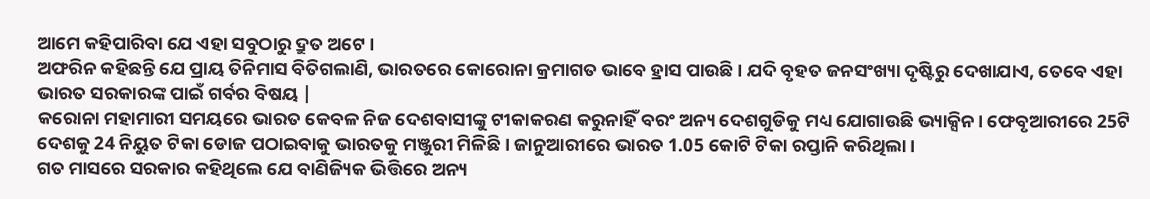ଆମେ କହିପାରିବା ଯେ ଏହା ସବୁଠାରୁ ଦ୍ରୁତ ଅଟେ ।
ଅଫରିନ କହିଛନ୍ତି ଯେ ପ୍ରାୟ ତିନିମାସ ବିତିଗଲାଣି, ଭାରତରେ କୋରୋନା କ୍ରମାଗତ ଭାବେ ହ୍ରାସ ପାଉଛି । ଯଦି ବୃହତ ଜନସଂଖ୍ୟା ଦୃଷ୍ଟିରୁ ଦେଖାଯାଏ, ତେବେ ଏହା ଭାରତ ସରକାରଙ୍କ ପାଇଁ ଗର୍ବର ବିଷୟ |
କରୋନା ମହାମାରୀ ସମୟରେ ଭାରତ କେବଳ ନିଜ ଦେଶବାସୀଙ୍କୁ ଟୀକାକରଣ କରୁନାହିଁ ବରଂ ଅନ୍ୟ ଦେଶଗୁଡିକୁ ମଧ୍ୟ ଯୋଗାଉଛି ଭ୍ୟାକ୍ସିନ। ଫେବୃଆରୀରେ 25ଟି ଦେଶକୁ 24 ନିୟୁତ ଟିକା ଡୋଜ ପଠାଇବାକୁ ଭାରତକୁ ମଞ୍ଜୁରୀ ମିଳିଛି । ଜାନୁଆରୀରେ ଭାରତ 1.05 କୋଟି ଟିକା ରପ୍ତାନି କରିଥିଲା।
ଗତ ମାସରେ ସରକାର କହିଥିଲେ ଯେ ବାଣିଜ୍ୟିକ ଭିତ୍ତିରେ ଅନ୍ୟ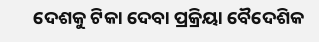ଦେଶକୁ ଟିକା ଦେବା ପ୍ରକ୍ରିୟା ବୈଦେଶିକ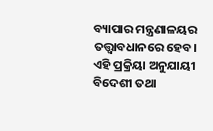ବ୍ୟାପାର ମନ୍ତ୍ରଣାଳୟର ତତ୍ତ୍ବାବଧାନରେ ହେବ। ଏହି ପ୍ରକ୍ରିୟା ଅନୁଯାୟୀ ବିଦେଶୀ ତଥା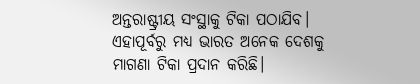ଅନ୍ତରାଷ୍ଟ୍ରୀୟ ସଂସ୍ଥାକୁ ଟିକା ପଠାଯିବ। ଏହାପୂର୍ବରୁ ମଧ୍ୟ ଭାରତ ଅନେକ ଦେଶକୁ ମାଗଣା ଟିକା ପ୍ରଦାନ କରିଛି।